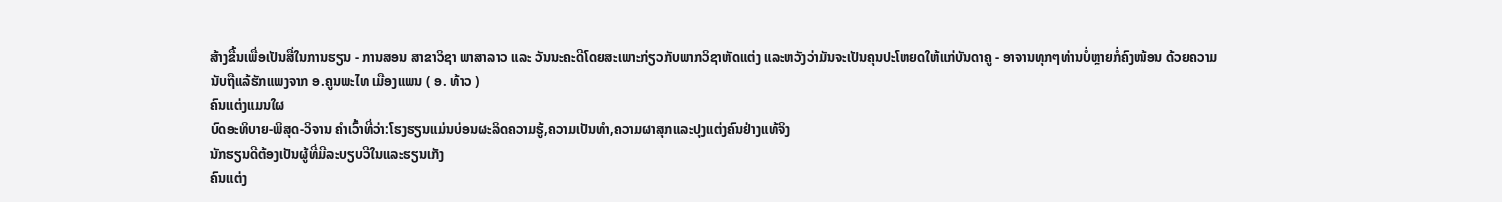ສ້າງຂື້ນເພື່ອເປັນສື່ໃນການຮຽນ - ການສອນ ສາຂາວິຊາ ພາສາລາວ ແລະ ວັນນະຄະດີໂດຍສະເພາະກ່ຽວກັບພາກວິຊາຫັດແຕ່ງ ແລະຫວັງວ່າມັນຈະເປັນຄຸນປະໂຫຍດໃຫ້ແກ່ບັນດາຄູ - ອາຈານທຸກໆທ່ານບໍ່ຫຼາຍກໍ່ຄົງໜ້ອນ ດ້ວຍຄວາມນັບຖືແລ້ຮັກແພງຈາກ ອ.ຄູນພະໄທ ເມືອງແພນ ( ອ. ທ້າວ )
ຄົນແຕ່ງແມນໃຜ
ບົດອະທິບາຍ-ພິສຸດ-ວິຈານ ຄຳເວົ້າທີ່ວ່າ:ໂຮງຮຽນແມ່ນບ່ອນຜະລິດຄວາມຮູ້,ຄວາມເປັນທຳ,ຄວາມຜາສຸກແລະປຸງແຕ່ງຄົນຢ່າງແທ້ຈິງ
ນັກຮຽນດີຕ້ອງເປັນຜູ້ທີ່ມີລະບຽບວີໃນແລະຮຽນເກັງ
ຄົນແຕ່ງ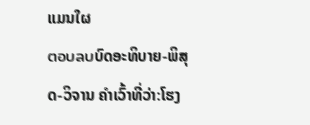ແມນໃຜ
ตอบลบບົດອະທິບາຍ-ພິສຸດ-ວິຈານ ຄຳເວົ້າທີ່ວ່າ:ໂຮງ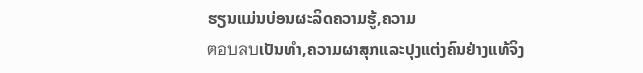ຮຽນແມ່ນບ່ອນຜະລິດຄວາມຮູ້,ຄວາມ
ตอบลบເປັນທຳ,ຄວາມຜາສຸກແລະປຸງແຕ່ງຄົນຢ່າງແທ້ຈິງ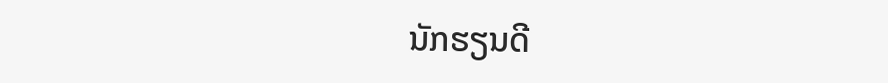ນັກຮຽນດີ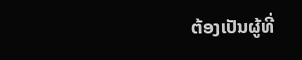ຕ້ອງເປັນຜູ້ທີ່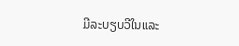ມີລະບຽບວີໃນແລະ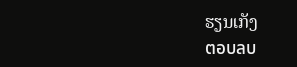ຮຽນເກັງ
ตอบลบ